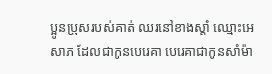ប្អូនប្រុសរបស់គាត់ ឈរនៅខាងស្តាំ ឈ្មោះអេសាភ ដែលជាកូនបេរេគា បេរេគាជាកូនសាំម៉ា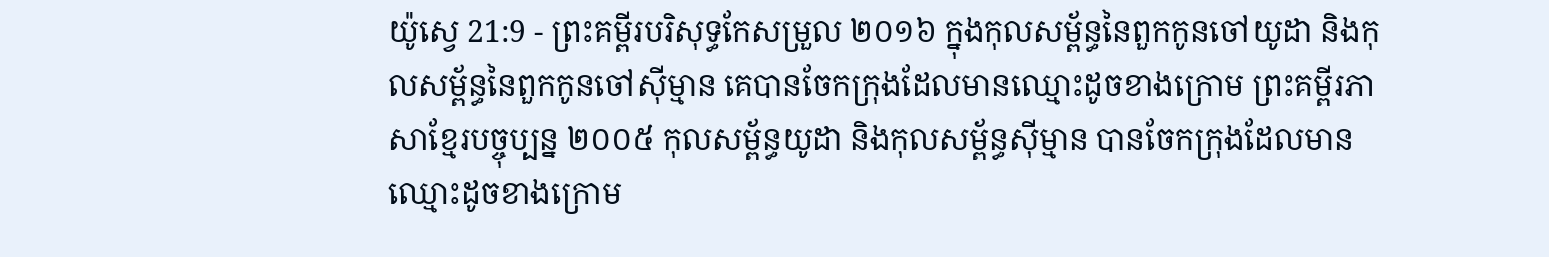យ៉ូស្វេ 21:9 - ព្រះគម្ពីរបរិសុទ្ធកែសម្រួល ២០១៦ ក្នុងកុលសម្ព័ន្ធនៃពួកកូនចៅយូដា និងកុលសម្ព័ន្ធនៃពួកកូនចៅស៊ីម្មាន គេបានចែកក្រុងដែលមានឈ្មោះដូចខាងក្រោម ព្រះគម្ពីរភាសាខ្មែរបច្ចុប្បន្ន ២០០៥ កុលសម្ព័ន្ធយូដា និងកុលសម្ព័ន្ធស៊ីម្មាន បានចែកក្រុងដែលមានឈ្មោះដូចខាងក្រោម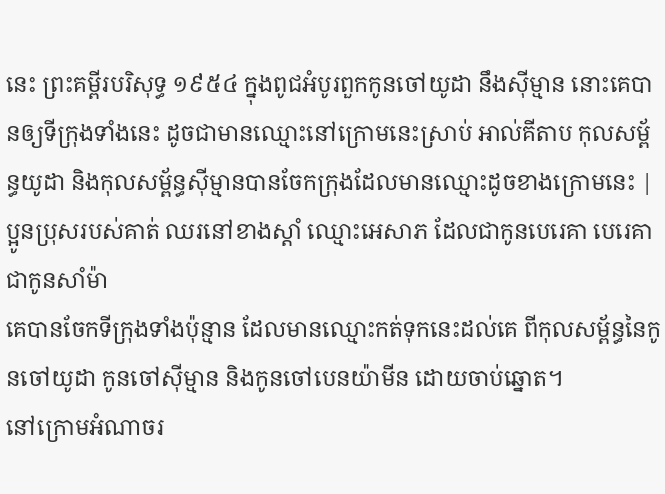នេះ ព្រះគម្ពីរបរិសុទ្ធ ១៩៥៤ ក្នុងពូជអំបូរពួកកូនចៅយូដា នឹងស៊ីម្មាន នោះគេបានឲ្យទីក្រុងទាំងនេះ ដូចជាមានឈ្មោះនៅក្រោមនេះស្រាប់ អាល់គីតាប កុលសម្ព័ន្ធយូដា និងកុលសម្ព័ន្ធស៊ីម្មានបានចែកក្រុងដែលមានឈ្មោះដូចខាងក្រោមនេះ |
ប្អូនប្រុសរបស់គាត់ ឈរនៅខាងស្តាំ ឈ្មោះអេសាភ ដែលជាកូនបេរេគា បេរេគាជាកូនសាំម៉ា
គេបានចែកទីក្រុងទាំងប៉ុន្មាន ដែលមានឈ្មោះកត់ទុកនេះដល់គេ ពីកុលសម្ព័ន្ធនៃកូនចៅយូដា កូនចៅស៊ីម្មាន និងកូនចៅបេនយ៉ាមីន ដោយចាប់ឆ្នោត។
នៅក្រោមអំណាចរ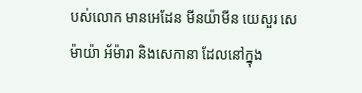បស់លោក មានអេដែន មីនយ៉ាមីន យេសួរ សេម៉ាយ៉ា អ័ម៉ារា និងសេកានា ដែលនៅក្នុង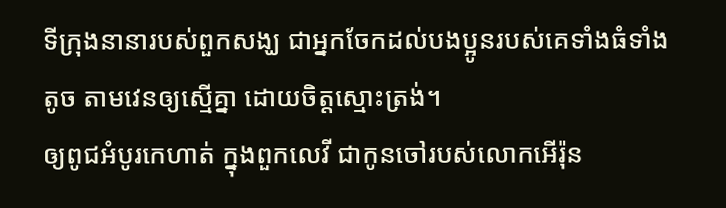ទីក្រុងនានារបស់ពួកសង្ឃ ជាអ្នកចែកដល់បងប្អូនរបស់គេទាំងធំទាំងតូច តាមវេនឲ្យស្មើគ្នា ដោយចិត្តស្មោះត្រង់។
ឲ្យពូជអំបូរកេហាត់ ក្នុងពួកលេវី ជាកូនចៅរបស់លោកអើរ៉ុន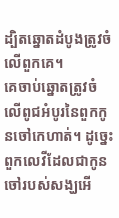ដ្បិតឆ្នោតដំបូងត្រូវចំលើពួកគេ។
គេចាប់ឆ្នោតត្រូវចំលើពូជអំបូរនៃពួកកូនចៅកេហាត់។ ដូច្នេះ ពួកលេវីដែលជាកូនចៅរបស់សង្ឃអើ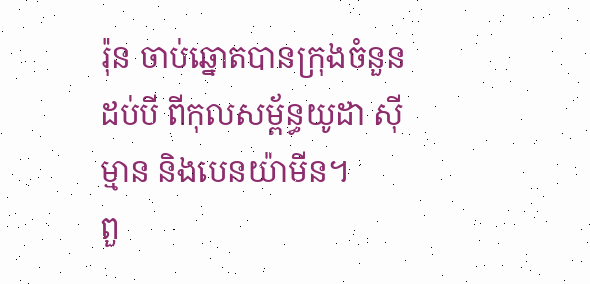រ៉ុន ចាប់ឆ្នោតបានក្រុងចំនួនដប់បី ពីកុលសម្ព័ន្ធយូដា ស៊ីម្មាន និងបេនយ៉ាមីន។
ពួ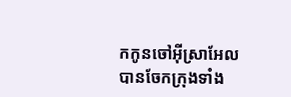កកូនចៅអ៊ីស្រាអែលបានចែកក្រុងទាំង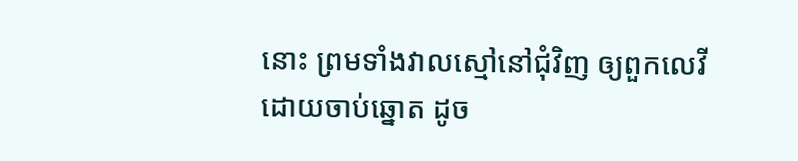នោះ ព្រមទាំងវាលស្មៅនៅជុំវិញ ឲ្យពួកលេវី ដោយចាប់ឆ្នោត ដូច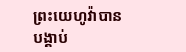ព្រះយេហូវ៉ាបានបង្គាប់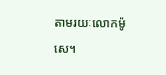តាមរយៈលោកម៉ូសេ។